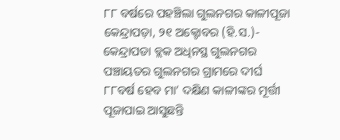୮୮ ବର୍ଷରେ ପହଞ୍ଚିଲା ଗୁଲନଗର କାଳୀପୂଜା
କେନ୍ଦ୍ରାପଡ଼ା, ୨୧ ଅକ୍ଟୋବର (ହି.ସ.)- କେନ୍ଦ୍ରାପଡା ବ୍ଲକ ଅଧିନସ୍ଥ ଗୁଲନଗର ପଞ୍ଚାୟତର ଗୁଲନଗର ଗ୍ରାମରେ ଦୀର୍ଘ ୮୮ବର୍ଷ ହେବ ମା’ ଦକ୍ଷିଣ କାଳୀଙ୍କର ମୂର୍ତ୍ତୀ ପୂଜାପାଇ ଆସୁଛନ୍ତି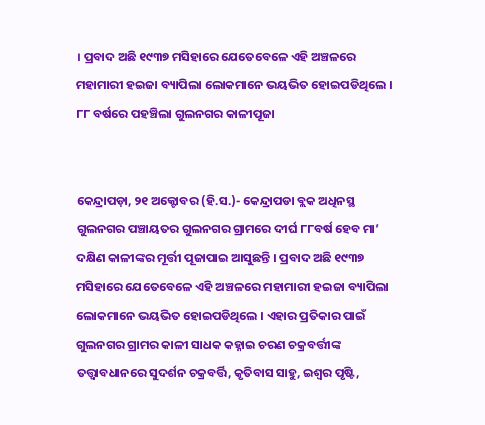। ପ୍ରବାଦ ଅଛି ୧୯୩୭ ମସିହାରେ ଯେତେବେଳେ ଏହି ଅଞ୍ଚଳରେ ମହାମାରୀ ହଇଜା ବ୍ୟାପିଲା ଲୋକମାନେ ଭୟଭିତ ହୋଇପଡିଥିଲେ ।
୮୮ ବର୍ଷରେ ପହଞ୍ଚିଲା ଗୁଲନଗର କାଳୀପୂଜା


କେନ୍ଦ୍ରାପଡ଼ା, ୨୧ ଅକ୍ଟୋବର (ହି.ସ.)- କେନ୍ଦ୍ରାପଡା ବ୍ଲକ ଅଧିନସ୍ଥ ଗୁଲନଗର ପଞ୍ଚାୟତର ଗୁଲନଗର ଗ୍ରାମରେ ଦୀର୍ଘ ୮୮ବର୍ଷ ହେବ ମା’ ଦକ୍ଷିଣ କାଳୀଙ୍କର ମୂର୍ତ୍ତୀ ପୂଜାପାଇ ଆସୁଛନ୍ତି । ପ୍ରବାଦ ଅଛି ୧୯୩୭ ମସିହାରେ ଯେତେବେଳେ ଏହି ଅଞ୍ଚଳରେ ମହାମାରୀ ହଇଜା ବ୍ୟାପିଲା ଲୋକମାନେ ଭୟଭିତ ହୋଇପଡିଥିଲେ । ଏହାର ପ୍ରତିକାର ପାଇଁ ଗୁଲନଗର ଗ୍ରାମର କାଳୀ ସାଧକ କହ୍ନାଇ ଚରଣ ଚକ୍ରବର୍ତ୍ତୀଙ୍କ ତତ୍ତ୍ୱାବଧାନରେ ସୁଦର୍ଶନ ଚକ୍ରବର୍ତ୍ତି, କୃତିବାସ ସାହୁ, ଇଶ୍ୱର ପୃଷ୍ଟି,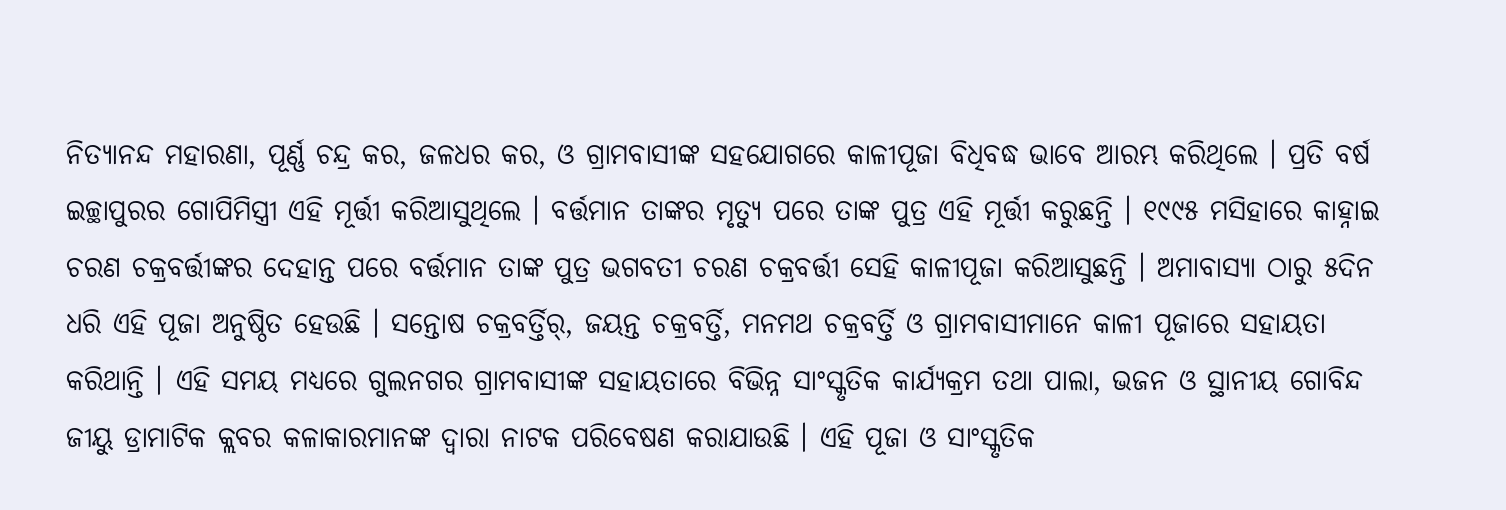ନିତ୍ୟାନନ୍ଦ ମହାରଣା, ପୂର୍ଣ୍ଣ ଚନ୍ଦ୍ର କର, ଜଳଧର କର, ଓ ଗ୍ରାମବାସୀଙ୍କ ସହଯୋଗରେ କାଳୀପୂଜା ବିଧିବଦ୍ଧ ଭାବେ ଆରମ୍ଭ କରିଥିଲେ । ପ୍ରତି ବର୍ଷ ଇଚ୍ଛାପୁରର ଗୋପିମିସ୍ତ୍ରୀ ଏହି ମୂର୍ତ୍ତୀ କରିଆସୁଥିଲେ । ବର୍ତ୍ତମାନ ତାଙ୍କର ମୃତ୍ୟୁ ପରେ ତାଙ୍କ ପୁତ୍ର ଏହି ମୂର୍ତ୍ତୀ କରୁଛନ୍ତି । ୧୯୯୫ ମସିହାରେ କାହ୍ନାଇ ଚରଣ ଚକ୍ରବର୍ତ୍ତୀଙ୍କର ଦେହାନ୍ତ ପରେ ବର୍ତ୍ତମାନ ତାଙ୍କ ପୁତ୍ର ଭଗବତୀ ଚରଣ ଚକ୍ରବର୍ତ୍ତୀ ସେହି କାଳୀପୂଜା କରିଆସୁଛନ୍ତି । ଅମାବାସ୍ୟା ଠାରୁ ୫ଦିନ ଧରି ଏହି ପୂଜା ଅନୁଷ୍ଠିତ ହେଉଛି । ସନ୍ତୋଷ ଚକ୍ରବର୍ତ୍ତିର୍, ଜୟନ୍ତ ଚକ୍ରବର୍ତ୍ତି, ମନମଥ ଚକ୍ରବର୍ତ୍ତି ଓ ଗ୍ରାମବାସୀମାନେ କାଳୀ ପୂଜାରେ ସହାୟତା କରିଥାନ୍ତି । ଏହି ସମୟ ମଧ୍ୟରେ ଗୁଲନଗର ଗ୍ରାମବାସୀଙ୍କ ସହାୟତାରେ ବିଭିନ୍ନ ସାଂସ୍କୃତିକ କାର୍ଯ୍ୟକ୍ରମ ତଥା ପାଲା, ଭଜନ ଓ ସ୍ଥାନୀୟ ଗୋବିନ୍ଦ ଜୀୟୁ ଡ୍ରାମାଟିକ କ୍ଲବର କଳାକାରମାନଙ୍କ ଦ୍ୱାରା ନାଟକ ପରିବେଷଣ କରାଯାଉଛି । ଏହି ପୂଜା ଓ ସାଂସ୍କୃତିକ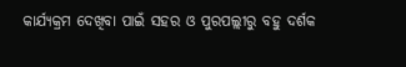କାର୍ଯ୍ୟକ୍ରମ ଦେଖିବା ପାଇଁ ସହର ଓ ପୁରପଲ୍ଲୀରୁ ବହୁ ଦର୍ଶକ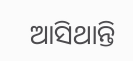ଆସିଥାନ୍ତି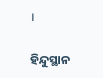।

ହିନ୍ଦୁସ୍ଥାନ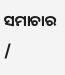ସମାଚାର /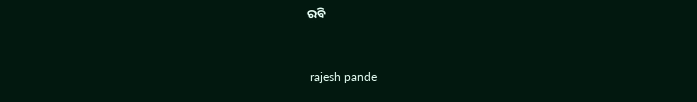ରବି


 rajesh pande